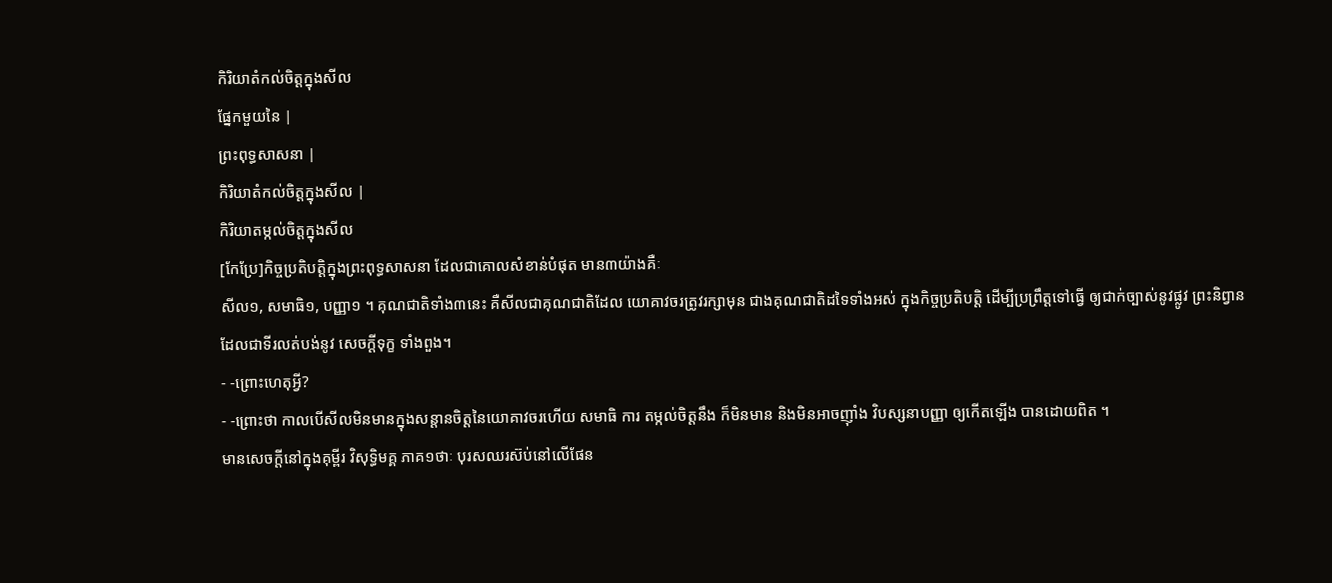កិរិយាតំកល់ចិត្តក្នុងសីល
ផ្នែកមួយនៃ |
ព្រះពុទ្ធសាសនា |
កិរិយាតំកល់ចិត្តក្នុងសីល |
កិរិយាតម្កល់ចិត្តក្នុងសីល
[កែប្រែ]កិច្ចប្រតិបត្តិក្នុងព្រះពុទ្ធសាសនា ដែលជាគោលសំខាន់បំផុត មាន៣យ៉ាងគឺៈ
សីល១, សមាធិ១, បញ្ញា១ ។ គុណជាតិទាំង៣នេះ គឺសីលជាគុណជាតិដែល យោគាវចរត្រូវរក្សាមុន ជាងគុណជាតិដទៃទាំងអស់ ក្នុងកិច្ចប្រតិបត្តិ ដើម្បីប្រព្រឹត្តទៅធ្វើ ឲ្យជាក់ច្បាស់នូវផ្លូវ ព្រះនិព្វាន
ដែលជាទីរលត់បង់នូវ សេចក្តីទុក្ខ ទាំងពួង។
- -ព្រោះហេតុអ្វី?
- -ព្រោះថា កាលបើសីលមិនមានក្នុងសន្តានចិត្តនៃយោគាវចរហើយ សមាធិ ការ តម្កល់ចិត្តនឹង ក៏មិនមាន និងមិនអាចញ៉ាំង វិបស្សនាបញ្ញា ឲ្យកើតឡើង បានដោយពិត ។
មានសេចក្តីនៅក្នុងគុម្ពីរ វិសុទ្ធិមគ្គ ភាគ១ថាៈ បុរសឈរស៊ប់នៅលើផែន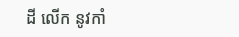ដី លើក នូវកាំ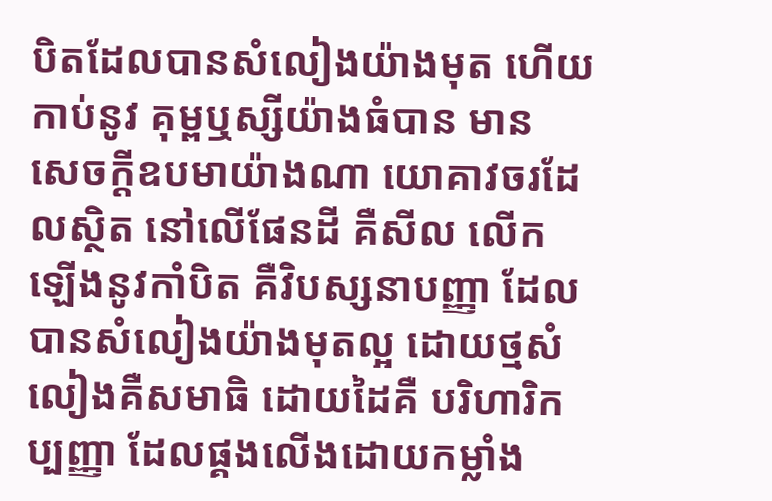បិតដែលបានសំលៀងយ៉ាងមុត ហើយកាប់នូវ គុម្ពឬស្សីយ៉ាងធំបាន មាន សេចក្តីឧបមាយ៉ាងណា យោគាវចរដែលស្ថិត នៅលើផែនដី គឺសីល លើកឡើងនូវកាំបិត គឺវិបស្សនាបញ្ញា ដែលបានសំលៀងយ៉ាងមុតល្អ ដោយថ្មសំលៀងគឺសមាធិ ដោយដៃគឺ បរិហារិកប្បញ្ញា ដែលផ្គងលើងដោយកម្លាំង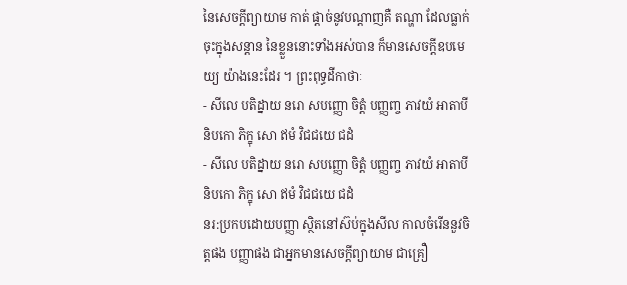នៃសេចក្តីព្យាយាម កាត់ ផ្តាច់នូវបណ្តាញគឺ តណ្ហា ដែលធ្លាក់ចុះក្នុងសន្តាន នៃខ្លួននោះទាំងអស់បាន ក៏មានសេចក្តីឧបមេយ្យ យ៉ាងនេះដែរ ។ ព្រះពុទ្ធដីកាថាៈ
- សីលេ បតិដ្នាយ នរោ សបញ្ញោ ចិត្តំ បញ្ញញ្ច ភាវយំ អាតាបី និបកោ ភិក្ខុ សោ ឥមំ វិជជយេ ជដំ
- សីលេ បតិដ្នាយ នរោ សបញ្ញោ ចិត្តំ បញ្ញញ្ច ភាវយំ អាតាបី និបកោ ភិក្ខុ សោ ឥមំ វិជជយេ ជដំ
នរ:ប្រកបដោយបញ្ញា ស្ថិតនៅស៊ប់ក្នុងសីល កាលចំរើននួវចិត្តផង បញ្ញាផង ជាអ្នកមានសេចក្តីព្យាយាម ជាគ្រឿ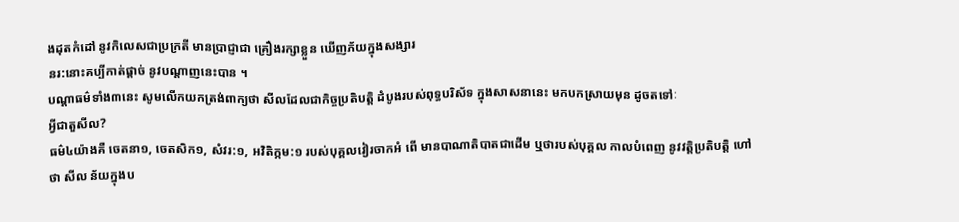ងដុតកំដៅ នូវកិលេសជាប្រក្រតី មានប្រាជ្ញាជា គ្រឿងរក្សាខ្លួន ឃើញភ័យក្នុងសង្សារ
នរ:នោះគប្បីកាត់ផ្តាច់ នូវបណ្តាញនេះបាន ។
បណ្តាធម៌ទាំង៣នេះ សូមលើកយកត្រង់ពាក្យថា សីលដែលជាកិច្ចប្រតិបត្តិ ដំបូងរបស់ពុទ្ធបរិស័ទ ក្នុងសាសនានេះ មកបកស្រាយមុន ដូចតទៅៈ
អ្វីជាតួសីល?
ធម៌៤យ៉ាងគឺ ចេតនា១, ចេតសិក១, សំវរ:១, អវិតិក្កម:១ របស់បុគ្គលវៀរចាកអំ ពើ មានបាណាតិបាតជាដើម ឬថារបស់បុគ្គល កាលបំពេញ នូវវត្តិប្រតិបត្តិ ហៅថា សីល ន័យក្នុងប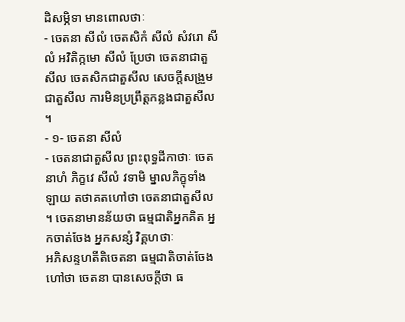ដិសម្ភិទា មានពោលថាៈ
- ចេតនា សីលំ ចេតសិកំ សីលំ សំវរោ សីលំ អវិតិក្កមោ សីលំ ប្រែថា ចេតនាជាតួសីល ចេតសិកជាតួសីល សេចក្តីសង្រួមជាតួសីល ការមិនប្រព្រឹត្តកន្លងជាតួសីល ។
- ១- ចេតនា សីលំ
- ចេតនាជាតួសីល ព្រះពុទ្ធដីកាថាៈ ចេតនាហំ ភិក្ខវេ សីលំ វទាមិ ម្នាលភិក្ខុទាំង ឡាយ តថាគតហៅថា ចេតនាជាតួសីល ។ ចេតនាមានន័យថា ធម្មជាតិអ្នកគិត អ្នកចាត់ចែង អ្នកសន្សំ វិគ្គហថាៈ
អភិសន្ទហតីតិចេតនា ធម្មជាតិចាត់ចែងហៅថា ចេតនា បានសេចក្តីថា ធ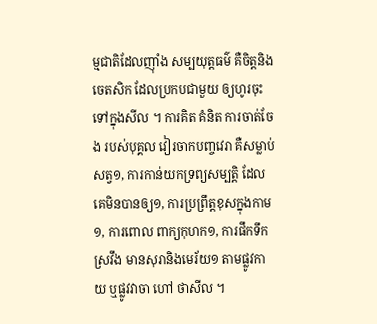ម្មជាតិដែលញ៉ាំង សម្បយុត្តធម៌ គឺចិត្តនិងចេតសិក ដែលប្រកបជាមួយ ឲ្យហូរចុះទៅក្នុងសីល ។ ការគិត គំនិត ការចាត់ចែង របស់បុគ្គល វៀរចាកបញ្ចវេរា គឺសម្លាប់សត្វ១, ការកាន់យកទ្រព្យសម្បត្តិ ដែលគេមិនបានឲ្យ១, ការប្រព្រឹត្តខុសក្នុងកាម១, ការពោល ពាក្យកុហក១, ការផឹកទឹកស្រវឹង មានសុរានិងមេរ័យ១ តាមផ្លូវកាយ ឬផ្លូវវាចា ហៅ ថាសីល ។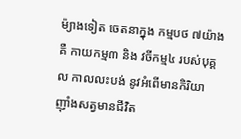ម៉្យាងទៀត ចេតនាក្នុង កម្មបថ ៧យ៉ាង គឺ កាយកម្ម៣ និង វចីកម្ម៤ របស់បុគ្គល កាលលះបង់ នូវអំពើមានកិរិយា ញ៉ាំងសត្វមានជីវិត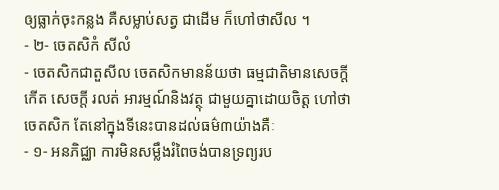ឲ្យធ្លាក់ចុះកន្លង គឺសម្លាប់សត្វ ជាដើម ក៏ហៅថាសីល ។
- ២- ចេតសិកំ សីលំ
- ចេតសិកជាតួសីល ចេតសិកមានន័យថា ធម្មជាតិមានសេចក្តីកើត សេចក្តី រលត់ អារម្មណ៍និងវត្ថុ ជាមួយគ្នាដោយចិត្ត ហៅថាចេតសិក តែនៅក្នុងទីនេះបានដល់ធម៌៣យ៉ាងគឺៈ
- ១- អនភិជ្ឈា ការមិនសម្លឹងរំពៃចង់បានទ្រព្យរប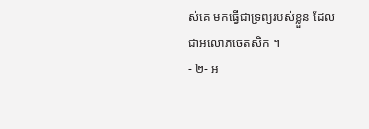ស់គេ មកធ្វើជាទ្រព្យរបស់ខ្លួន ដែលជាអលោភចេតសិក ។
- ២- អ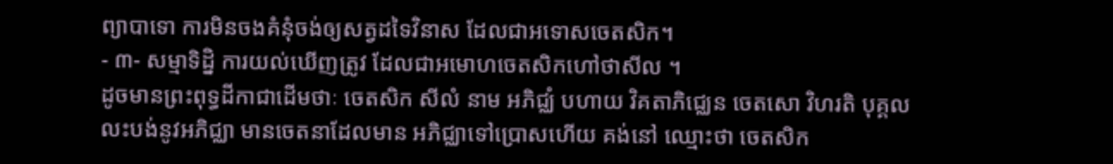ព្យាបាទោ ការមិនចងគំនុំចង់ឲ្យសត្វដទៃវិនាស ដែលជាអទោសចេតសិក។
- ៣- សម្មាទិដ្និ ការយល់ឃើញត្រូវ ដែលជាអមោហចេតសិកហៅថាសីល ។
ដូចមានព្រះពុទ្ធដីកាជាដើមថាៈ ចេតសិក សីលំ នាម អភិជ្ឈំ បហាយ វិគតាភិជ្ឈេន ចេតសោ វិហរតិ បុគ្គលលះបង់នូវអភិជ្ឈា មានចេតនាដែលមាន អភិជ្ឈាទៅប្រោសហើយ គង់នៅ ឈ្មោះថា ចេតសិក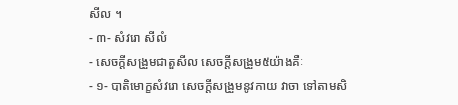សីល ។
- ៣- សំវរោ សីលំ
- សេចក្តីសង្រួមជាតួសីល សេចក្តីសង្រួម៥យ៉ាងគឺៈ
- ១- បាតិមោក្ខសំវរោ សេចក្តីសង្រួមនូវកាយ វាចា ទៅតាមសិ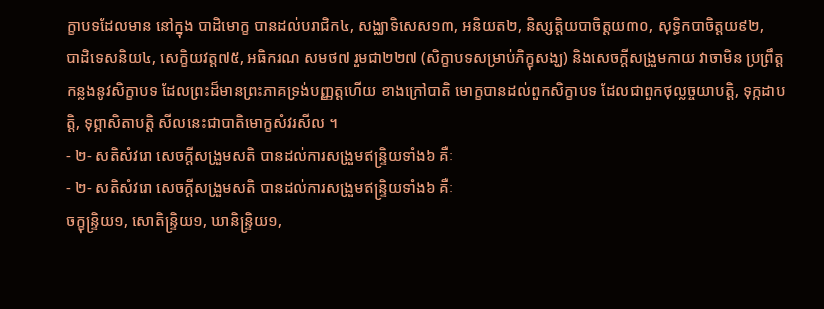ក្ខាបទដែលមាន នៅក្នុង បាដិមោក្ខ បានដល់បរាជិក៤, សង្ឈាទិសេស១៣, អនិយត២, និស្សត្តិយបាចិត្តយ៣០, សុទ្ធិកបាចិត្តយ៩២,
បាដិទេសនិយ៤, សេក្ខិយវត្ត៧៥, អធិករណ សមថ៧ រួមជា២២៧ (សិក្ខាបទសម្រាប់ភិក្ខុសង្ឃ) និងសេចក្តីសង្រួមកាយ វាចាមិន ប្រព្រឹត្តកន្លងនូវសិក្ខាបទ ដែលព្រះដ៏មានព្រះភាគទ្រង់បញ្ញត្តហើយ ខាងក្រៅបាតិ មោក្ខបានដល់ពួកសិក្ខាបទ ដែលជាពួកថុល្លច្ចយាបត្តិ, ទុក្កដាបត្តិ, ទុព្ភាសិតាបត្តិ សីលនេះជាបាតិមោក្ខសំវរសីល ។
- ២- សតិសំវរោ សេចក្តីសង្រួមសតិ បានដល់ការសង្រួមឥន្រ្ទិយទាំង៦ គឺៈ
- ២- សតិសំវរោ សេចក្តីសង្រួមសតិ បានដល់ការសង្រួមឥន្រ្ទិយទាំង៦ គឺៈ
ចក្ខុន្រ្ទិយ១, សោតិន្រ្ទិយ១, ឃានិន្រ្ទិយ១,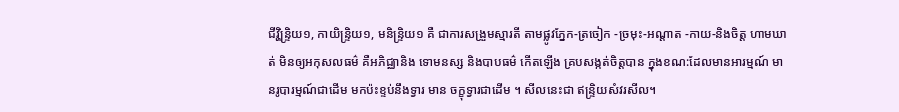ជីវ្ហិន្រ្ទិយ១, កាយិន្រ្ទិយ១, មនិន្រ្ទិយ១ គឺ ជាការសង្រួមស្មារតី តាមផ្លូវភ្នែក-ត្រចៀក -ច្រមុះ-អណ្តាត -កាយ-និងចិត្ត ហាមឃាត់ មិនឲ្យអកុសលធម៌ គឺអភិជ្ឈានិង ទោមនស្ស និងបាបធម៌ កើតឡើង គ្របសង្កត់ចិត្តបាន ក្នុងខណ:ដែលមានអារម្មណ៍ មានរូបារម្មណ៍ជាដើម មកប៉ះខ្ទប់នឹងទ្វារ មាន ចក្ខុទ្វារជាដើម ។ សីលនេះជា ឥន្រ្ទិយសំវរសីល។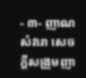- ៣- ញាណសំវរោ សេចក្តីសង្រួមញា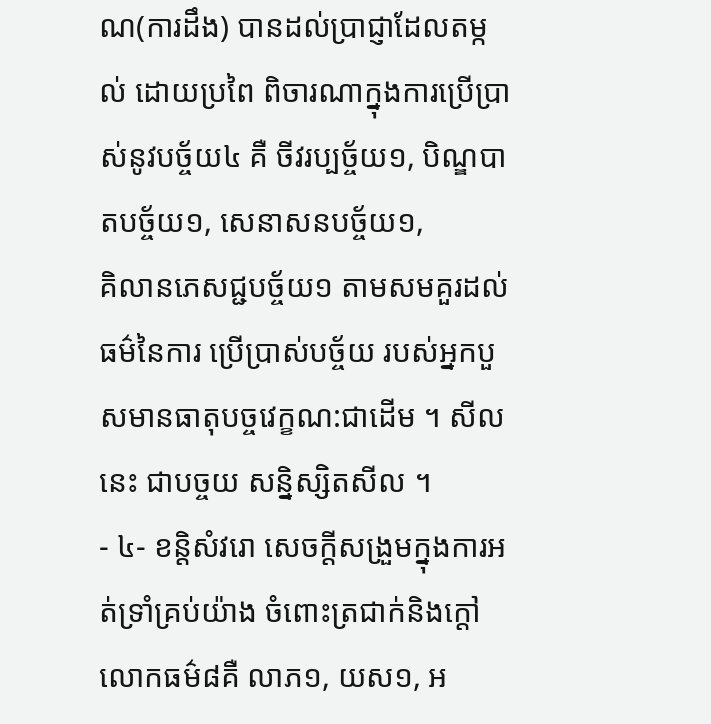ណ(ការដឹង) បានដល់ប្រាជ្ញាដែលតម្កល់ ដោយប្រពៃ ពិចារណាក្នុងការប្រើប្រាស់នូវបច្ច័យ៤ គឺ ចីវរប្បច្ច័យ១, បិណ្ឌបាតបច្ច័យ១, សេនាសនបច្ច័យ១,
គិលានភេសជ្ជបច្ច័យ១ តាមសមគួរដល់ធម៌នៃការ ប្រើប្រាស់បច្ច័យ របស់អ្នកបួសមានធាតុបច្ចវេក្ខណ:ជាដើម ។ សីលនេះ ជាបច្ចយ សន្និស្សិតសីល ។
- ៤- ខន្តិសំវរោ សេចក្តីសង្រួមក្នុងការអត់ទ្រាំគ្រប់យ៉ាង ចំពោះត្រជាក់និងក្តៅ លោកធម៌៨គឺ លាភ១, យស១, អ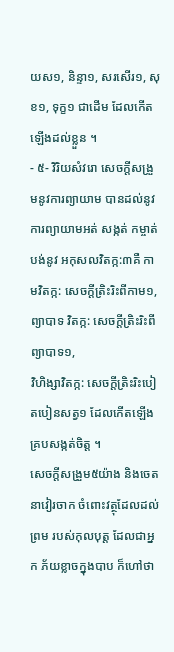យស១, និន្ទា១, សរសើរ១, សុខ១, ទុក្ខ១ ជាដើម ដែលកើតឡើងដល់ខ្លួន ។
- ៥- វិរិយសំវរោ សេចក្តីសង្រួមនូវការព្យាយាម បានដល់នូវការព្យាយាមអត់ សង្កត់ កម្ចាត់បង់នូវ អកុសលវិតក្ក:៣គឺ កាមវិតក្ក: សេចក្តីត្រិះរិះពីកាម១, ព្យាបាទ វិតក្ក: សេចក្តីត្រិះរិះពីព្យាបាទ១,
វិហិង្សាវិតក្ក: សេចក្តីត្រិះរិះបៀតបៀនសត្វ១ ដែលកើតឡើងគ្របសង្កត់ចិត្ត ។
សេចក្តីសង្រួម៥យ៉ាង និងចេតនាវៀរចាក ចំពោះវត្ថុដែលដល់ព្រម របស់កុលបុត្ត ដែលជាអ្នក ភ័យខ្លាចក្នុងបាប ក៏ហៅថា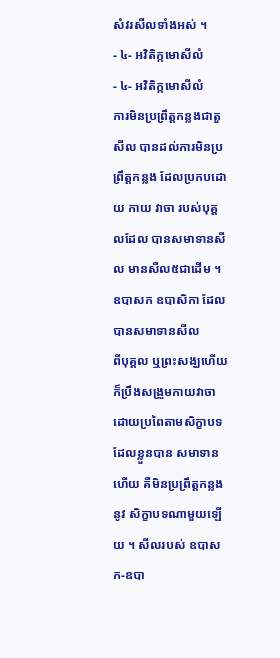សំវរសីលទាំងអស់ ។
- ៤- អវិតិក្កមោសីលំ
- ៤- អវិតិក្កមោសីលំ
ការមិនប្រព្រឹត្តកន្លងជាតួសីល បានដល់ការមិនប្រព្រឹត្តកន្លង ដែលប្រកបដោយ កាយ វាចា របស់បុគ្គលដែល បានសមាទានសីល មានសីល៥ជាដើម ។ ឧបាសក ឧបាសិកា ដែលបានសមាទានសីល
ពីបុគ្គល ឬព្រះសង្ឃហើយ ក៏ប្រឹងសង្រួមកាយវាចា ដោយប្រពៃតាមសិក្ខាបទ ដែលខ្លួនបាន សមាទានហើយ គឺមិនប្រព្រឹត្តកន្លងនូវ សិក្ខាបទណាមួយឡើយ ។ សីលរបស់ ឧបាសក-ឧបា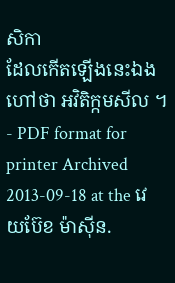សិកា
ដែលកើតឡើងនេះឯង ហៅថា អវិតិក្កមសីល ។
- PDF format for printer Archived 2013-09-18 at the វេយប៊ែខ ម៉ាស៊ីន.